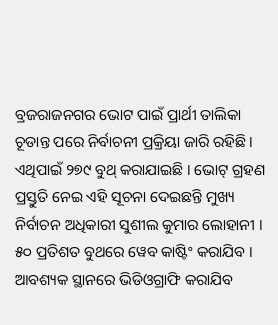ବ୍ରଜରାଜନଗର ଭୋଟ ପାଇଁ ପ୍ରାର୍ଥୀ ତାଲିକା ଚୂଡାନ୍ତ ପରେ ନିର୍ବାଚନୀ ପ୍ରକ୍ରିୟା ଜାରି ରହିଛି । ଏଥିପାଇଁ ୨୭୯ ବୁଥ୍ କରାଯାଇଛି । ଭୋଟ୍ ଗ୍ରହଣ ପ୍ରସ୍ତୁତି ନେଇ ଏହି ସୂଚନା ଦେଇଛନ୍ତି ମୁଖ୍ୟ ନିର୍ବାଚନ ଅଧିକାରୀ ସୁଶୀଲ କୁମାର ଲୋହାନୀ । ୫୦ ପ୍ରତିଶତ ବୁଥରେ ୱେବ କାଷ୍ଟିଂ କରାଯିବ । ଆବଶ୍ୟକ ସ୍ଥାନରେ ଭିଡିଓଗ୍ରାଫି କରାଯିବ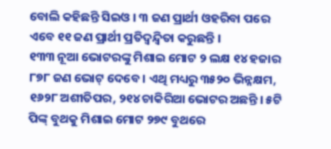ବୋଲି କହିଛନ୍ତି ସିଇଓ । ୩ ଜଣ ପ୍ରାର୍ଥୀ ଓହରିବା ପରେ ଏବେ ୧୧ ଜଣ ପ୍ରାର୍ଥୀ ପ୍ରତିଦ୍ୱନ୍ଦ୍ୱିତା କରୁଛନ୍ତି ।
୧୩୩ ନୂଆ ଭୋଟରଙ୍କୁ ମିଶାଇ ମୋଟ ୨ ଲକ୍ଷ ୧୪ ହଜାର ୮୭୮ ଜଣ ଭୋଟ୍ ଦେବେ । ଏଥି ମଧ୍ୟରୁ ୩୫୨୦ ଭିନ୍ନକ୍ଷମ, ୧୬୨୮ ଅଶୀତିପର, ୨୧୪ ଚାକିରିଆ ଭୋଟର ଅଛନ୍ତି । ୫ଟି ପିଙ୍କ୍ ବୁଥକୁ ମିଶାଇ ମୋଟ ୨୭୯ ବୁଥରେ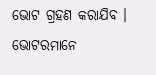ଭୋଟ ଗ୍ରହଣ କରାଯିବ । ଭୋଟରମାନେ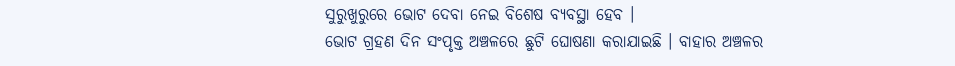ସୁରୁଖୁରୁରେ ଭୋଟ ଦେବା ନେଇ ବିଶେଷ ବ୍ୟବସ୍ଥା ହେବ ।
ଭୋଟ ଗ୍ରହଣ ଦିନ ସଂପୃକ୍ତ ଅଞ୍ଚଳରେ ଛୁଟି ଘୋଷଣା କରାଯାଇଛି । ବାହାର ଅଞ୍ଚଳର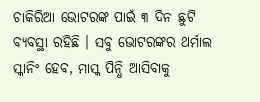ଚାକିରିଆ ଭୋଟରଙ୍କ ପାଇଁ ୩ ଦିନ ଛୁଟି ବ୍ୟବସ୍ଥା ରହିଛି । ସବୁ ଭୋଟରଙ୍କର ଥର୍ମାଲ ସ୍କାନିଂ ହେବ, ମାସ୍କ ପିନ୍ଧି ଆସିବାକୁ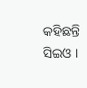କହିଛନ୍ତି ସିଇଓ ।